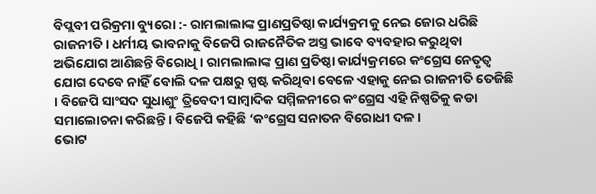ବିପ୍ଲବୀ ପରିକ୍ରମା ବ୍ୟୁରୋ :- ରାମଲାଲାଙ୍କ ପ୍ରାଣପ୍ରତିଷ୍ଠା କାର୍ଯ୍ୟକ୍ରମକୁ ନେଇ ଜୋର ଧରିଛି ରାଜନୀତି । ଧର୍ମୀୟ ଭାବନାକୁ ବିଜେପି ରାଜନୈତିକ ଅସ୍ତ୍ର ଭାବେ ବ୍ୟବହାର କରୁଥିବା ଅଭିଯୋଗ ଆଣିଛନ୍ତି ବିରୋଧି । ରାମଲାଲାଙ୍କ ପ୍ରାଣ ପ୍ରତିଷ୍ଠା କାର୍ଯ୍ୟକ୍ରମରେ କଂଗ୍ରେସ ନେତୃତ୍ୱ ଯୋଗ ଦେବେ ନାହିଁ ବୋଲି ଦଳ ପକ୍ଷରୁ ସ୍ପଷ୍ଟ କରିଥିବା ବେଳେ ଏହାକୁ ନେଇ ରାଜନୀତି ତେଜିଛି । ବିଜେପି ସାଂସଦ ସୁଧାଶୁଂ ତ୍ରିବେଦୀ ସାମ୍ବାଦିକ ସମ୍ମିଳନୀରେ କଂଗ୍ରେସ ଏହି ନିଷ୍ପତିକୁ କଡା ସମାଲୋଚନା କରିଛନ୍ତି । ବିଜେପି କହିଛି ‘କଂଗ୍ରେସ ସନାତନ ବିରୋଧୀ ଦଳ ।
ଭୋଟ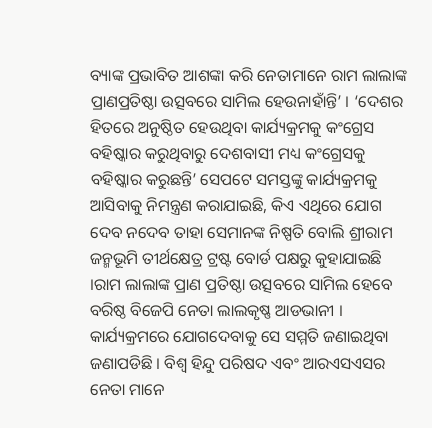ବ୍ୟାଙ୍କ ପ୍ରଭାବିତ ଆଶଙ୍କା କରି ନେତାମାନେ ରାମ ଲାଲାଙ୍କ ପ୍ରାଣପ୍ରତିଷ୍ଠା ଉତ୍ସବରେ ସାମିଲ ହେଉନାହାଁନ୍ତି’ । ‘ଦେଶର ହିତରେ ଅନୁଷ୍ଠିତ ହେଉଥିବା କାର୍ଯ୍ୟକ୍ରମକୁ କଂଗ୍ରେସ ବହିଷ୍କାର କରୁଥିବାରୁ ଦେଶବାସୀ ମଧ୍ୟ କଂଗ୍ରେସକୁ ବହିଷ୍କାର କରୁଛନ୍ତି’ ସେପଟେ ସମସ୍ତଙ୍କୁ କାର୍ଯ୍ୟକ୍ରମକୁ ଆସିବାକୁ ନିମନ୍ତ୍ରଣ କରାଯାଇଛି, କିଏ ଏଥିରେ ଯୋଗ ଦେବ ନଦେବ ତାହା ସେମାନଙ୍କ ନିଷ୍ପତି ବୋଲି ଶ୍ରୀରାମ ଜନ୍ମଭୂମି ତୀର୍ଥକ୍ଷେତ୍ର ଟ୍ରଷ୍ଟ ବୋର୍ଡ ପକ୍ଷରୁ କୁହାଯାଇଛି ।ରାମ ଲାଲାଙ୍କ ପ୍ରାଣ ପ୍ରତିଷ୍ଠା ଉତ୍ସବରେ ସାମିଲ ହେବେ ବରିଷ୍ଠ ବିଜେପି ନେତା ଲାଲକୃଷ୍ଣ ଆଡଭାନୀ । କାର୍ଯ୍ୟକ୍ରମରେ ଯୋଗଦେବାକୁ ସେ ସମ୍ମତି ଜଣାଇଥିବା ଜଣାପଡିଛି । ବିଶ୍ୱ ହିନ୍ଦୁ ପରିଷଦ ଏବଂ ଆରଏସଏସର ନେତା ମାନେ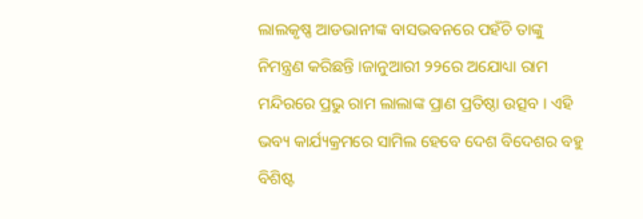ଲାଲକୃଷ୍ଣ ଆଡଭାନୀଙ୍କ ବାସଭବନରେ ପହଁଚି ତାଙ୍କୁ ନିମନ୍ତ୍ରଣ କରିଛନ୍ତି ।ଜାନୁଆରୀ ୨୨ରେ ଅଯୋଧ୍ୟା ରାମ ମନ୍ଦିରରେ ପ୍ରଭୁ ରାମ ଲାଲାଙ୍କ ପ୍ରାଣ ପ୍ରତିଷ୍ଠା ଉତ୍ସବ । ଏହି ଭବ୍ୟ କାର୍ଯ୍ୟକ୍ରମରେ ସାମିଲ ହେବେ ଦେଶ ବିଦେଶର ବହୁ ବିଶିଷ୍ଟ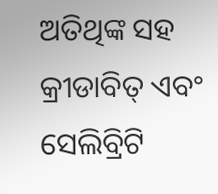ଅତିଥିଙ୍କ ସହ କ୍ରୀଡାବିତ୍ ଏବଂ ସେଲିବ୍ରିଟି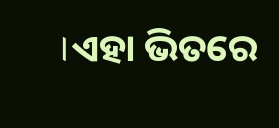।ଏହା ଭିତରେ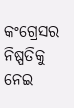କଂଗ୍ରେସର ନିଷ୍ପତିକୁ ନେଇ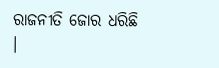ରାଜନୀତି ଜୋର ଧରିଛି ।